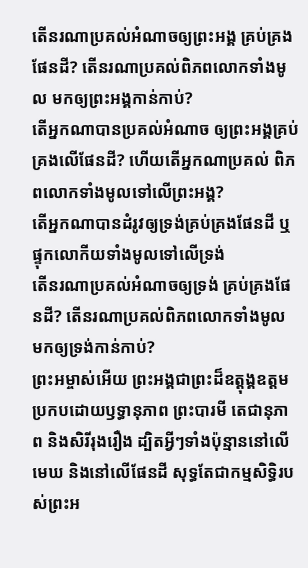តើនរណាប្រគល់អំណាចឲ្យព្រះអង្គ គ្រប់គ្រងផែនដី? តើនរណាប្រគល់ពិភពលោកទាំងមូល មកឲ្យព្រះអង្គកាន់កាប់?
តើអ្នកណាបានប្រគល់អំណាច ឲ្យព្រះអង្គគ្រប់គ្រងលើផែនដី? ហើយតើអ្នកណាប្រគល់ ពិភពលោកទាំងមូលទៅលើព្រះអង្គ?
តើអ្នកណាបានដំរូវឲ្យទ្រង់គ្រប់គ្រងផែនដី ឬផ្ទុកលោកីយទាំងមូលទៅលើទ្រង់
តើនរណាប្រគល់អំណាចឲ្យទ្រង់ គ្រប់គ្រងផែនដី? តើនរណាប្រគល់ពិភពលោកទាំងមូល មកឲ្យទ្រង់កាន់កាប់?
ព្រះអម្ចាស់អើយ ព្រះអង្គជាព្រះដ៏ឧត្ដុង្គឧត្ដម ប្រកបដោយឫទ្ធានុភាព ព្រះបារមី តេជានុភាព និងសិរីរុងរឿង ដ្បិតអ្វីៗទាំងប៉ុន្មាននៅលើមេឃ និងនៅលើផែនដី សុទ្ធតែជាកម្មសិទ្ធិរបស់ព្រះអ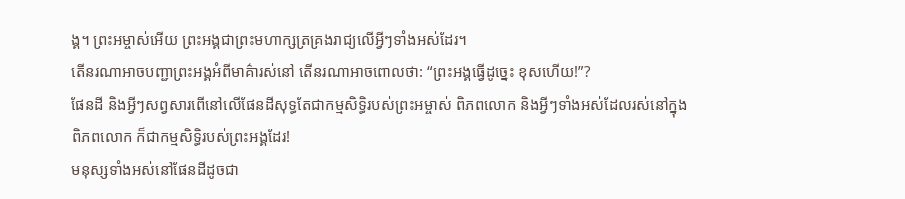ង្គ។ ព្រះអម្ចាស់អើយ ព្រះអង្គជាព្រះមហាក្សត្រគ្រងរាជ្យលើអ្វីៗទាំងអស់ដែរ។
តើនរណាអាចបញ្ជាព្រះអង្គអំពីមាគ៌ារស់នៅ តើនរណាអាចពោលថា: “ព្រះអង្គធ្វើដូច្នេះ ខុសហើយ!”?
ផែនដី និងអ្វីៗសព្វសារពើនៅលើផែនដីសុទ្ធតែជាកម្មសិទ្ធិរបស់ព្រះអម្ចាស់ ពិភពលោក និងអ្វីៗទាំងអស់ដែលរស់នៅក្នុង ពិភពលោក ក៏ជាកម្មសិទ្ធិរបស់ព្រះអង្គដែរ!
មនុស្សទាំងអស់នៅផែនដីដូចជា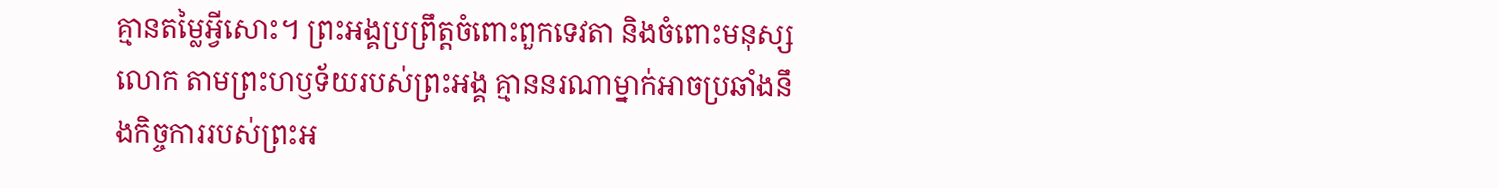គ្មានតម្លៃអ្វីសោះ។ ព្រះអង្គប្រព្រឹត្តចំពោះពួកទេវតា និងចំពោះមនុស្សលោក តាមព្រះហឫទ័យរបស់ព្រះអង្គ គ្មាននរណាម្នាក់អាចប្រឆាំងនឹងកិច្ចការរបស់ព្រះអ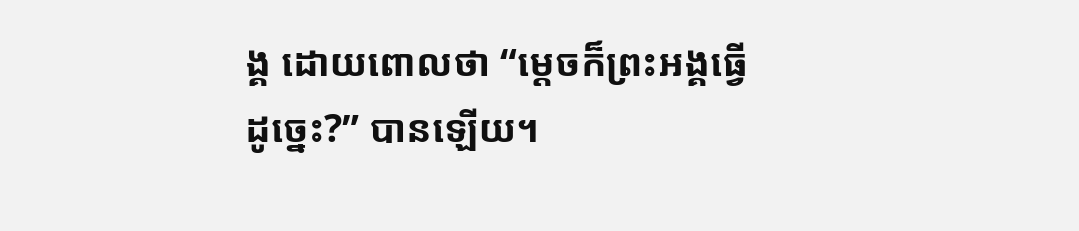ង្គ ដោយពោលថា “ម្ដេចក៏ព្រះអង្គធ្វើដូច្នេះ?” បានឡើយ។